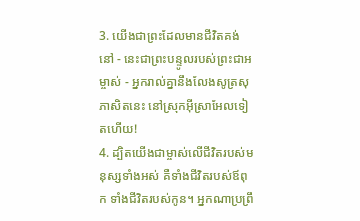3. យើងជាព្រះដែលមានជីវិតគង់នៅ - នេះជាព្រះបន្ទូលរបស់ព្រះជាអម្ចាស់ - អ្នករាល់គ្នានឹងលែងសូត្រសុភាសិតនេះ នៅស្រុកអ៊ីស្រាអែលទៀតហើយ!
4. ដ្បិតយើងជាម្ចាស់លើជីវិតរបស់មនុស្សទាំងអស់ គឺទាំងជីវិតរបស់ឪពុក ទាំងជីវិតរបស់កូន។ អ្នកណាប្រព្រឹ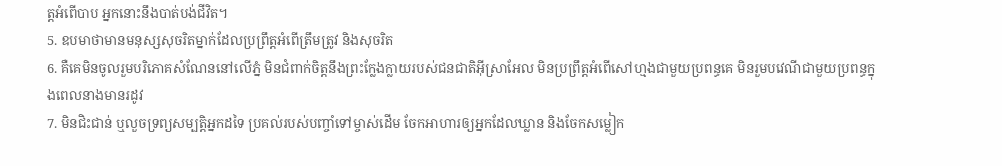ត្តអំពើបាប អ្នកនោះនឹងបាត់បង់ជីវិត។
5. ឧបមាថាមានមនុស្សសុចរិតម្នាក់ដែលប្រព្រឹត្តអំពើត្រឹមត្រូវ និងសុចរិត
6. គឺគេមិនចូលរួមបរិភោគសំណែននៅលើភ្នំ មិនជំពាក់ចិត្តនឹងព្រះក្លែងក្លាយរបស់ជនជាតិអ៊ីស្រាអែល មិនប្រព្រឹត្តអំពើសៅហ្មងជាមួយប្រពន្ធគេ មិនរួមបវេណីជាមួយប្រពន្ធក្នុងពេលនាងមានរដូវ
7. មិនជិះជាន់ ឬលួចទ្រព្យសម្បត្តិអ្នកដទៃ ប្រគល់របស់បញ្ចាំទៅម្ចាស់ដើម ចែកអាហារឲ្យអ្នកដែលឃ្លាន និងចែកសម្លៀក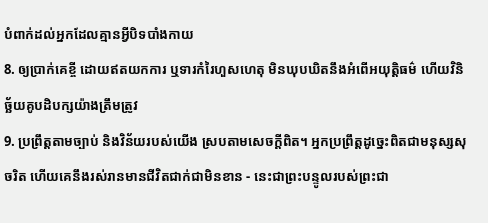បំពាក់ដល់អ្នកដែលគ្មានអ្វីបិទបាំងកាយ
8. ឲ្យប្រាក់គេខ្ចី ដោយឥតយកការ ឬទារកំរៃហួសហេតុ មិនឃុបឃិតនឹងអំពើអយុត្តិធម៌ ហើយវិនិច្ឆ័យគូបដិបក្សយ៉ាងត្រឹមត្រូវ
9. ប្រព្រឹត្តតាមច្បាប់ និងវិន័យរបស់យើង ស្របតាមសេចក្ដីពិត។ អ្នកប្រព្រឹត្តដូច្នេះពិតជាមនុស្សសុចរិត ហើយគេនឹងរស់រានមានជីវិតជាក់ជាមិនខាន - នេះជាព្រះបន្ទូលរបស់ព្រះជា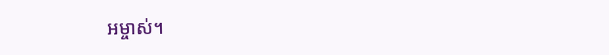អម្ចាស់។